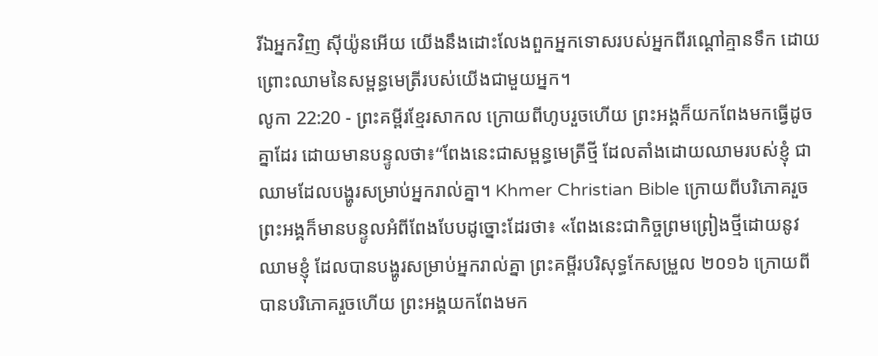រីឯអ្នកវិញ ស៊ីយ៉ូនអើយ យើងនឹងដោះលែងពួកអ្នកទោសរបស់អ្នកពីរណ្ដៅគ្មានទឹក ដោយព្រោះឈាមនៃសម្ពន្ធមេត្រីរបស់យើងជាមួយអ្នក។
លូកា 22:20 - ព្រះគម្ពីរខ្មែរសាកល ក្រោយពីហូបរួចហើយ ព្រះអង្គក៏យកពែងមកធ្វើដូចគ្នាដែរ ដោយមានបន្ទូលថា៖“ពែងនេះជាសម្ពន្ធមេត្រីថ្មី ដែលតាំងដោយឈាមរបស់ខ្ញុំ ជាឈាមដែលបង្ហូរសម្រាប់អ្នករាល់គ្នា។ Khmer Christian Bible ក្រោយពីបរិភោគរួច ព្រះអង្គក៏មានបន្ទូលអំពីពែងបែបដូច្នោះដែរថា៖ «ពែងនេះជាកិច្ចព្រមព្រៀងថ្មីដោយនូវឈាមខ្ញុំ ដែលបានបង្ហូរសម្រាប់អ្នករាល់គ្នា ព្រះគម្ពីរបរិសុទ្ធកែសម្រួល ២០១៦ ក្រោយពីបានបរិភោគរួចហើយ ព្រះអង្គយកពែងមក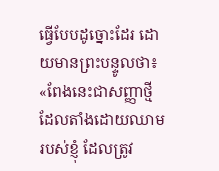ធ្វើបែបដូច្នោះដែរ ដោយមានព្រះបន្ទូលថា៖ «ពែងនេះជាសញ្ញាថ្មី ដែលតាំងដោយឈាមរបស់ខ្ញុំ ដែលត្រូវ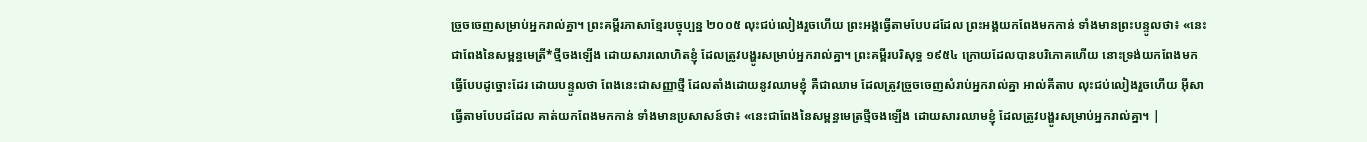ច្រួចចេញសម្រាប់អ្នករាល់គ្នា។ ព្រះគម្ពីរភាសាខ្មែរបច្ចុប្បន្ន ២០០៥ លុះជប់លៀងរួចហើយ ព្រះអង្គធ្វើតាមបែបដដែល ព្រះអង្គយកពែងមកកាន់ ទាំងមានព្រះបន្ទូលថា៖ «នេះជាពែងនៃសម្ពន្ធមេត្រី*ថ្មីចងឡើង ដោយសារលោហិតខ្ញុំ ដែលត្រូវបង្ហូរសម្រាប់អ្នករាល់គ្នា។ ព្រះគម្ពីរបរិសុទ្ធ ១៩៥៤ ក្រោយដែលបានបរិភោគហើយ នោះទ្រង់យកពែងមកធ្វើបែបដូច្នោះដែរ ដោយបន្ទូលថា ពែងនេះជាសញ្ញាថ្មី ដែលតាំងដោយនូវឈាមខ្ញុំ គឺជាឈាម ដែលត្រូវច្រួចចេញសំរាប់អ្នករាល់គ្នា អាល់គីតាប លុះជប់លៀងរួចហើយ អ៊ីសាធ្វើតាមបែបដដែល គាត់យកពែងមកកាន់ ទាំងមានប្រសាសន៍ថា៖ «នេះជាពែងនៃសម្ពន្ធមេត្រថ្មីចងឡើង ដោយសារឈាមខ្ញុំ ដែលត្រូវបង្ហូរសម្រាប់អ្នករាល់គ្នា។ |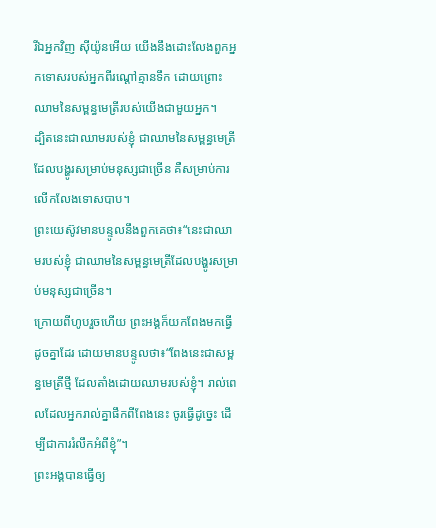រីឯអ្នកវិញ ស៊ីយ៉ូនអើយ យើងនឹងដោះលែងពួកអ្នកទោសរបស់អ្នកពីរណ្ដៅគ្មានទឹក ដោយព្រោះឈាមនៃសម្ពន្ធមេត្រីរបស់យើងជាមួយអ្នក។
ដ្បិតនេះជាឈាមរបស់ខ្ញុំ ជាឈាមនៃសម្ពន្ធមេត្រីដែលបង្ហូរសម្រាប់មនុស្សជាច្រើន គឺសម្រាប់ការលើកលែងទោសបាប។
ព្រះយេស៊ូវមានបន្ទូលនឹងពួកគេថា៖“នេះជាឈាមរបស់ខ្ញុំ ជាឈាមនៃសម្ពន្ធមេត្រីដែលបង្ហូរសម្រាប់មនុស្សជាច្រើន។
ក្រោយពីហូបរួចហើយ ព្រះអង្គក៏យកពែងមកធ្វើដូចគ្នាដែរ ដោយមានបន្ទូលថា៖“ពែងនេះជាសម្ពន្ធមេត្រីថ្មី ដែលតាំងដោយឈាមរបស់ខ្ញុំ។ រាល់ពេលដែលអ្នករាល់គ្នាផឹកពីពែងនេះ ចូរធ្វើដូច្នេះ ដើម្បីជាការរំលឹកអំពីខ្ញុំ”។
ព្រះអង្គបានធ្វើឲ្យ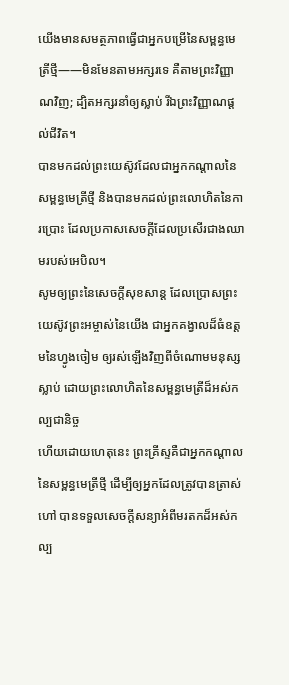យើងមានសមត្ថភាពធ្វើជាអ្នកបម្រើនៃសម្ពន្ធមេត្រីថ្មី——មិនមែនតាមអក្សរទេ គឺតាមព្រះវិញ្ញាណវិញ; ដ្បិតអក្សរនាំឲ្យស្លាប់ រីឯព្រះវិញ្ញាណផ្ដល់ជីវិត។
បានមកដល់ព្រះយេស៊ូវដែលជាអ្នកកណ្ដាលនៃសម្ពន្ធមេត្រីថ្មី និងបានមកដល់ព្រះលោហិតនៃការប្រោះ ដែលប្រកាសសេចក្ដីដែលប្រសើរជាងឈាមរបស់អេបិល។
សូមឲ្យព្រះនៃសេចក្ដីសុខសាន្ត ដែលប្រោសព្រះយេស៊ូវព្រះអម្ចាស់នៃយើង ជាអ្នកគង្វាលដ៏ធំឧត្ដមនៃហ្វូងចៀម ឲ្យរស់ឡើងវិញពីចំណោមមនុស្សស្លាប់ ដោយព្រះលោហិតនៃសម្ពន្ធមេត្រីដ៏អស់កល្បជានិច្ច
ហើយដោយហេតុនេះ ព្រះគ្រីស្ទគឺជាអ្នកកណ្ដាលនៃសម្ពន្ធមេត្រីថ្មី ដើម្បីឲ្យអ្នកដែលត្រូវបានត្រាស់ហៅ បានទទួលសេចក្ដីសន្យាអំពីមរតកដ៏អស់កល្ប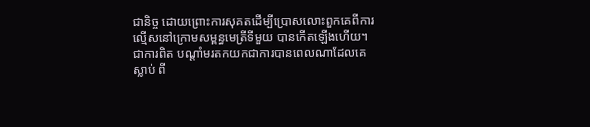ជានិច្ច ដោយព្រោះការសុគតដើម្បីប្រោសលោះពួកគេពីការល្មើសនៅក្រោមសម្ពន្ធមេត្រីទីមួយ បានកើតឡើងហើយ។
ជាការពិត បណ្ដាំមរតកយកជាការបានពេលណាដែលគេស្លាប់ ពី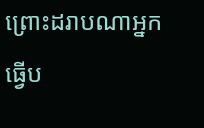ព្រោះដរាបណាអ្នកធ្វើប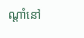ណ្ដាំនៅ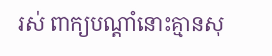រស់ ពាក្យបណ្ដាំនោះគ្មានសុ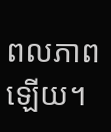ពលភាពឡើយ។